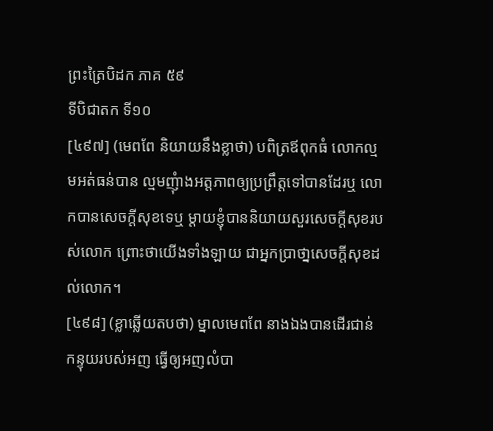ព្រះត្រៃបិដក ភាគ ៥៩
ទីបិជាតក ទី១០
[៤៩៧] (មេពពែ និយាយនឹងខ្លាថា) បពិត្រឪពុកធំ លោកល្មមអត់ធន់បាន ល្មមញុំាងអត្តភាពឲ្យប្រព្រឹត្តទៅបានដែរឬ លោកបានសេចក្តីសុខទេឬ ម្តាយខ្ញុំបាននិយាយសួរសេចក្តីសុខរបស់លោក ព្រោះថាយើងទាំងឡាយ ជាអ្នកប្រាថា្នសេចក្តីសុខដល់លោក។
[៤៩៨] (ខ្លាឆ្លើយតបថា) ម្នាលមេពពែ នាងឯងបានដើរជាន់កន្ទុយរបស់អញ ធ្វើឲ្យអញលំបា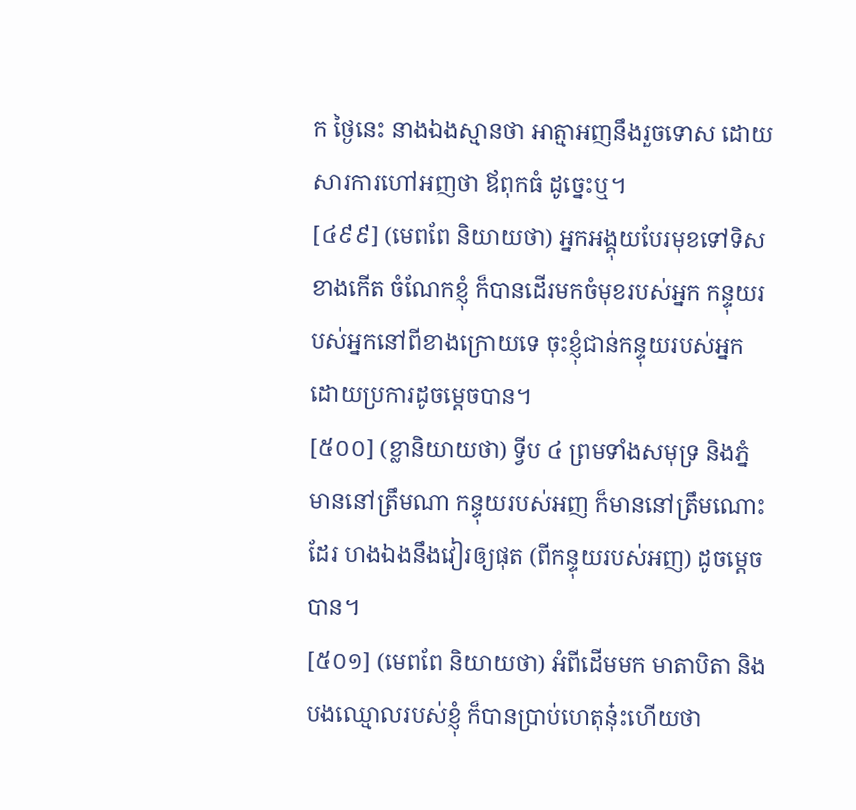ក ថ្ងៃនេះ នាងឯងស្មានថា អាត្មាអញនឹងរួចទោស ដោយសារការហៅអញថា ឪពុកធំ ដូច្នេះឬ។
[៤៩៩] (មេពពែ និយាយថា) អ្នកអង្គុយបែរមុខទៅទិសខាងកើត ចំណែកខ្ញុំ ក៏បានដើរមកចំមុខរបស់អ្នក កន្ទុយរបស់អ្នកនៅពីខាងក្រោយទេ ចុះខ្ញុំជាន់កន្ទុយរបស់អ្នក ដោយប្រការដូចម្តេចបាន។
[៥០០] (ខ្លានិយាយថា) ទ្វីប ៤ ព្រមទាំងសមុទ្រ និងភ្នំ មាននៅត្រឹមណា កន្ទុយរបស់អញ ក៏មាននៅត្រឹមណោះដែរ ហងឯងនឹងវៀរឲ្យផុត (ពីកន្ទុយរបស់អញ) ដូចម្តេចបាន។
[៥០១] (មេពពែ និយាយថា) អំពីដើមមក មាតាបិតា និងបងឈ្មោលរបស់ខ្ញុំ ក៏បានប្រាប់ហេតុនុ៎ះហើយថា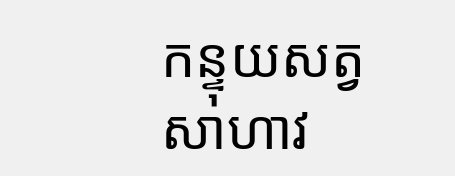កន្ទុយសត្វសាហាវ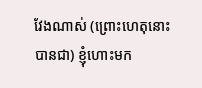វែងណាស់ (ព្រោះហេតុនោះ បានជា) ខ្ញុំហោះមក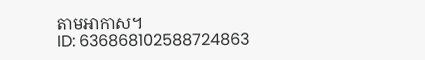តាមអាកាស។
ID: 636868102588724863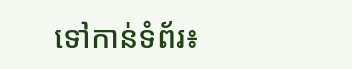ទៅកាន់ទំព័រ៖